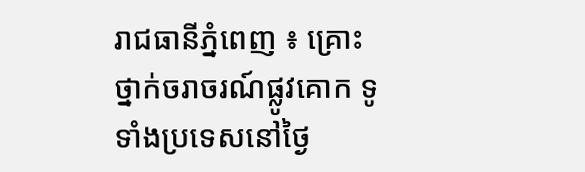រាជធានីភ្នំពេញ ៖ គ្រោះថ្នាក់ចរាចរណ៍ផ្លូវគោក ទូទាំងប្រទេសនៅថ្ងៃ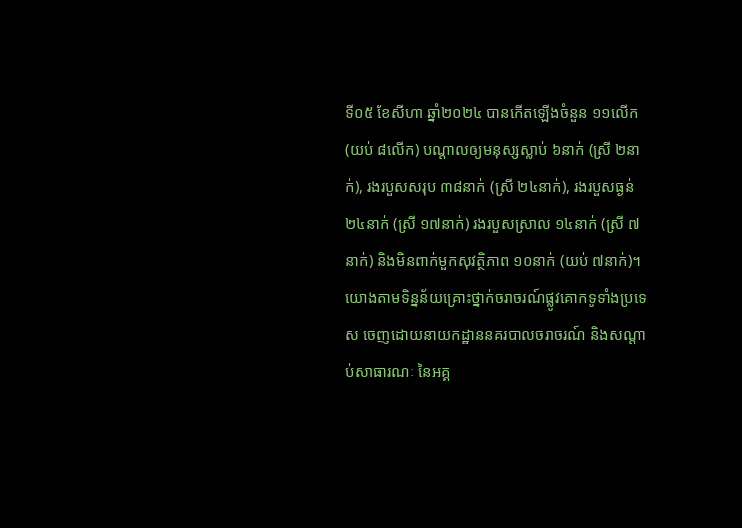ទី០៥ ខែសីហា ឆ្នាំ២០២៤ បានកើតឡើងចំនួន ១១លើក (យប់ ៨លើក) បណ្តាលឲ្យមនុស្សស្លាប់ ៦នាក់ (ស្រី ២នាក់), រងរបួសសរុប ៣៨នាក់ (ស្រី ២៤នាក់), រងរបួសធ្ងន់ ២៤នាក់ (ស្រី ១៧នាក់) រងរបួសស្រាល ១៤នាក់ (ស្រី ៧នាក់) និងមិនពាក់មួកសុវត្ថិភាព ១០នាក់ (យប់ ៧នាក់)។
យោងតាមទិន្នន័យគ្រោះថ្នាក់ចរាចរណ៍ផ្លូវគោកទូទាំងប្រទេស ចេញដោយនាយកដ្ឋាននគរបាលចរាចរណ៍ និងសណ្តាប់សាធារណៈ នៃអគ្គ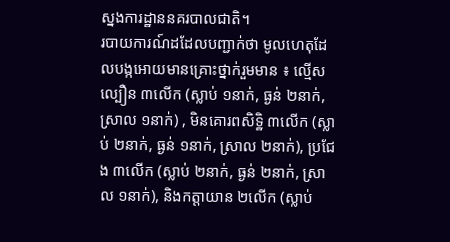ស្នងការដ្ឋាននគរបាលជាតិ។
របាយការណ៍ដដែលបញ្ជាក់ថា មូលហេតុដែលបង្កអោយមានគ្រោះថ្នាក់រួមមាន ៖ ល្មើសល្បឿន ៣លើក (ស្លាប់ ១នាក់, ធ្ងន់ ២នាក់, ស្រាល ១នាក់) , មិនគោរពសិទិ្ឋ ៣លើក (ស្លាប់ ២នាក់, ធ្ងន់ ១នាក់, ស្រាល ២នាក់), ប្រជែង ៣លើក (ស្លាប់ ២នាក់, ធ្ងន់ ២នាក់, ស្រាល ១នាក់), និងកត្តាយាន ២លើក (ស្លាប់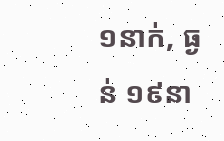១នាក់, ធ្ងន់ ១៩នា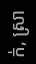ក់, ស្រា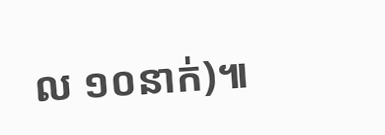ល ១០នាក់)៕